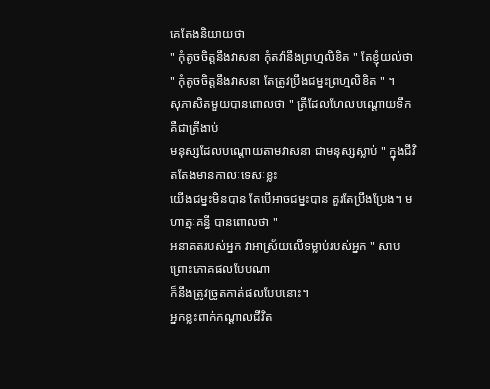គេតែងនិយាយថា
" កុំតូចចិត្តនឹងវាសនា កុំតវ៉ានឹងព្រហ្មលិខិត " តែខ្ញុំយល់ថា
" កុំតូចចិត្តនឹងវាសនា តែត្រូវប្រឹងជម្នះព្រហ្មលិខិត " ។
សុភាសិតមួយបានពោលថា " ត្រីដែលហែលបណ្ដោយទឹក គឺជាត្រីងាប់
មនុស្សដែលបណ្ដោយតាមវាសនា ជាមនុស្សស្លាប់ " ក្នុងជីវិតតែងមានកាលៈទេសៈខ្លះ
យើងជម្នះមិនបាន តែបើអាចជម្នះបាន គួរតែប្រឹងប្រែង។ មហាត្មៈគន្ធី បានពោលថា "
អនាគតរបស់អ្នក វាអាស្រ័យលើទម្លាប់របស់អ្នក " សាបព្រោះភោគផលបែបណា
ក៏នឹងត្រូវច្រូតកាត់ផលបែបនោះ។
អ្នកខ្លះពាក់កណ្ដាលជីវិត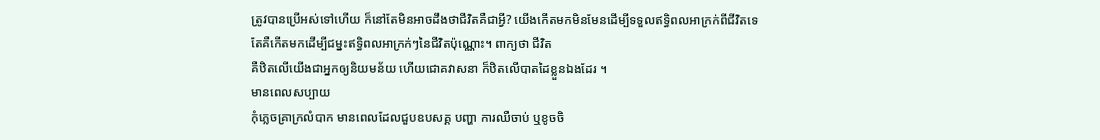ត្រូវបានប្រើអស់ទៅហើយ ក៏នៅតែមិនអាចដឹងថាជីវិតគឺជាអ្វី? យើងកើតមកមិនមែនដើម្បីទទួលឥទ្ធិពលអាក្រក់ពីជីវិតទេ
តែគឺកើតមកដើម្បីជម្នះឥទ្ធិពលអាក្រក់ៗនៃជីវិតប៉ុណ្ណោះ។ ពាក្យថា ជីវិត
គឺឋិតលើយើងជាអ្នកឲ្យនិយមន័យ ហើយជោគវាសនា ក៏ឋិតលើបាតដៃខ្លួនឯងដែរ ។
មានពេលសប្បាយ
កុំភ្លេចគ្រាក្រលំបាក មានពេលដែលជួបឧបសគ្គ បញ្ហា ការឈឺចាប់ ឬខូចចិ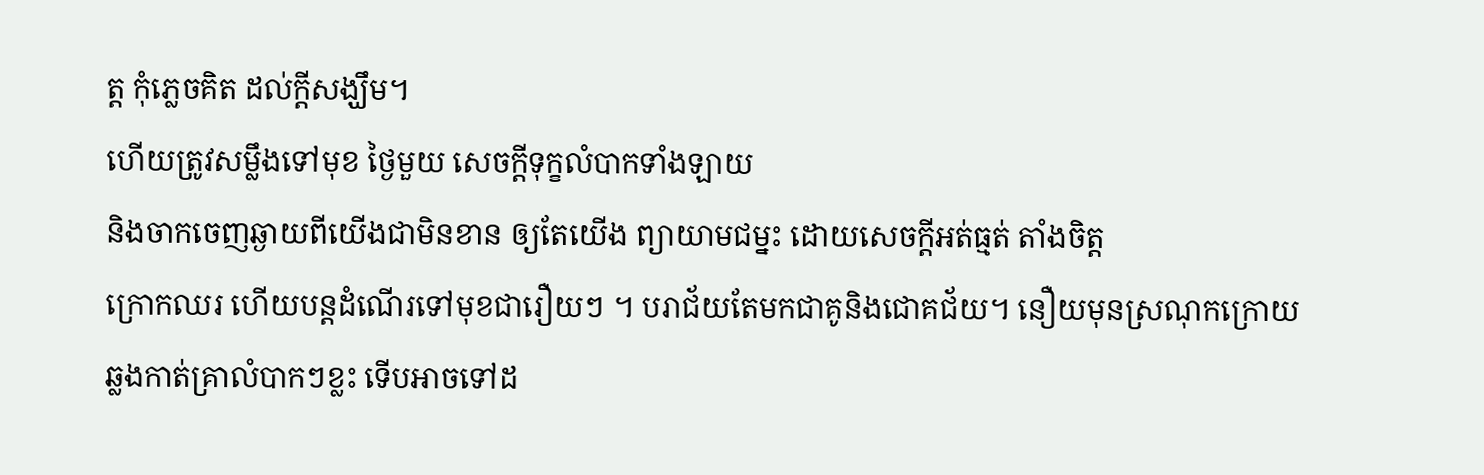ត្ត កុំភ្លេចគិត ដល់ក្ដីសង្ឃឹម។
ហើយត្រូវសម្លឹងទៅមុខ ថ្ងៃមួយ សេចក្ដីទុក្ខលំបាកទាំងឡាយ
និងចាកចេញឆ្ងាយពីយើងជាមិនខាន ឲ្យតែយើង ព្យាយាមជម្នះ ដោយសេចក្ដីអត់ធ្មត់ តាំងចិត្ត
ក្រោកឈរ ហើយបន្តដំណើរទៅមុខជារឿយៗ ។ បរាជ័យតែមកជាគូនិងជោគជ័យ។ នឿយមុនស្រណុកក្រោយ
ឆ្លងកាត់គ្រាលំបាកៗខ្លះ ទើបអាចទៅដ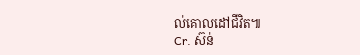ល់គោលដៅជីវិត៕
Cr. ស៊ន់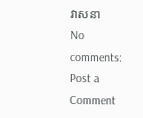វាសនា
No comments:
Post a Comment